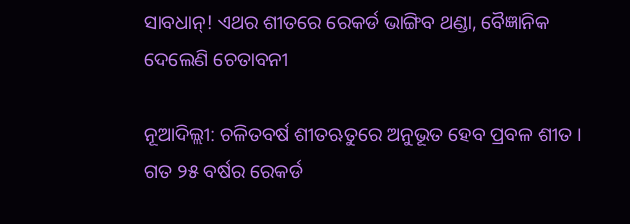ସାବଧାନ୍! ଏଥର ଶୀତରେ ରେକର୍ଡ ଭାଙ୍ଗିବ ଥଣ୍ଡା, ବୈଜ୍ଞାନିକ ଦେଲେଣି ଚେତାବନୀ

ନୂଆଦିଲ୍ଲୀ: ଚଳିତବର୍ଷ ଶୀତଋତୁରେ ଅନୁଭୂତ ହେବ ପ୍ରବଳ ଶୀତ । ଗତ ୨୫ ବର୍ଷର ରେକର୍ଡ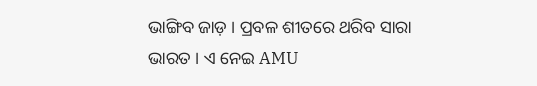ଭାଙ୍ଗିବ ଜାଡ଼ । ପ୍ରବଳ ଶୀତରେ ଥରିବ ସାରା ଭାରତ । ଏ ନେଇ AMU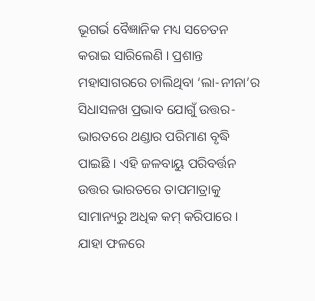ଭୂଗର୍ଭ ବୈଜ୍ଞାନିକ ମଧ୍ୟ ସଚେତନ କରାଇ ସାରିଲେଣି । ପ୍ରଶାନ୍ତ ମହାସାଗରରେ ଚାଲିଥିବା ‘ଲା-ନୀନା’ର ସିଧାସଳଖ ପ୍ରଭାବ ଯୋଗୁଁ ଉତ୍ତର-ଭାରତରେ ଥଣ୍ଡାର ପରିମାଣ ବୃଦ୍ଧି ପାଇଛି । ଏହି ଜଳବାୟୁ ପରିବର୍ତ୍ତନ ଉତ୍ତର ଭାରତରେ ତାପମାତ୍ରାକୁ ସାମାନ୍ୟରୁ ଅଧିକ କମ୍ କରିପାରେ । ଯାହା ଫଳରେ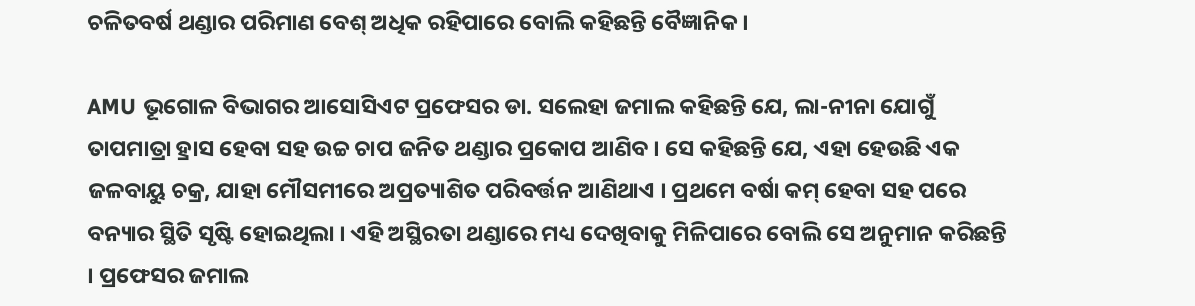ଚଳିତବର୍ଷ ଥଣ୍ଡାର ପରିମାଣ ବେଶ୍ ଅଧିକ ରହିପାରେ ବୋଲି କହିଛନ୍ତି ବୈଜ୍ଞାନିକ ।

AMU ଭୂଗୋଳ ବିଭାଗର ଆସୋସିଏଟ ପ୍ରଫେସର ଡା. ସଲେହା ଜମାଲ କହିଛନ୍ତି ଯେ, ଲା-ନୀନା ଯୋଗୁଁ ତାପମାତ୍ରା ହ୍ରାସ ହେବା ସହ ଉଚ୍ଚ ଚାପ ଜନିତ ଥଣ୍ଡାର ପ୍ରକୋପ ଆଣିବ । ସେ କହିଛନ୍ତି ଯେ, ଏହା ହେଉଛି ଏକ ଜଳବାୟୁ ଚକ୍ର, ଯାହା ମୌସମୀରେ ଅପ୍ରତ୍ୟାଶିତ ପରିବର୍ତ୍ତନ ଆଣିଥାଏ । ପ୍ରଥମେ ବର୍ଷା କମ୍ ହେବା ସହ ପରେ ବନ୍ୟାର ସ୍ଥିତି ସୃଷ୍ଟି ହୋଇଥିଲା । ଏହି ଅସ୍ଥିରତା ଥଣ୍ଡାରେ ମଧ୍ୟ ଦେଖିବାକୁ ମିଳିପାରେ ବୋଲି ସେ ଅନୁମାନ କରିଛନ୍ତି । ପ୍ରଫେସର ଜମାଲ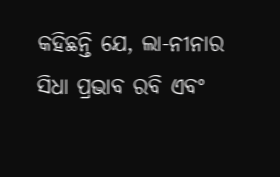କହିଛନ୍ତି ଯେ, ଲା-ନୀନାର ସିଧା ପ୍ରଭାବ ରବି ଏବଂ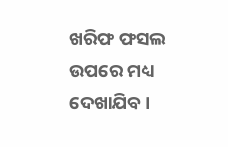ଖରିଫ ଫସଲ ଉପରେ ମଧ୍ୟ ଦେଖାଯିବ ।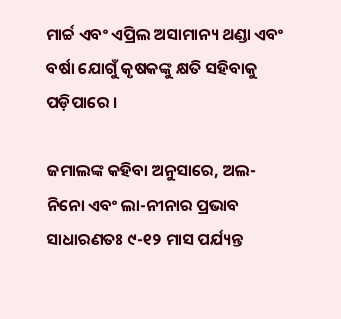ମାର୍ଚ୍ଚ ଏବଂ ଏପ୍ରିଲ ଅସାମାନ୍ୟ ଥଣ୍ଡା ଏବଂ ବର୍ଷା ଯୋଗୁଁ କୃଷକଙ୍କୁ କ୍ଷତି ସହିବାକୁ ପଡ଼ିପାରେ ।

ଜମାଲଙ୍କ କହିବା ଅନୁସାରେ, ଅଲ-ନିନୋ ଏବଂ ଲା-ନୀନାର ପ୍ରଭାବ ସାଧାରଣତଃ ୯-୧୨ ମାସ ପର୍ଯ୍ୟନ୍ତ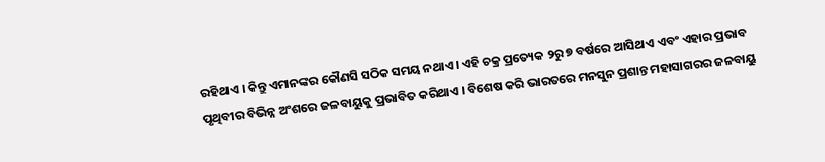ରହିଥାଏ । କିନ୍ତୁ ଏମାନଙ୍କର କୌଣସି ସଠିକ ସମୟ ନଥାଏ । ଏହି ଚକ୍ର ପ୍ରତ୍ୟେକ ୨ରୁ ୭ ବର୍ଷରେ ଆସିଥାଏ ଏବଂ ଏହାର ପ୍ରଭାବ ପୃଥିବୀର ବିଭିନ୍ନ ଅଂଶରେ ଜଳବାୟୁକୁ ପ୍ରଭାବିତ କରିଥାଏ । ବିଶେଷ କରି ଭାରତରେ ମନସୁନ ପ୍ରଶାନ୍ତ ମହାସାଗରର ଜଳବାୟୁ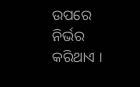ଉପରେ ନିର୍ଭର କରିଥାଏ ।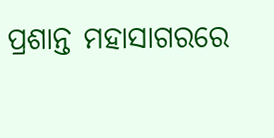ପ୍ରଶାନ୍ତ ମହାସାଗରରେ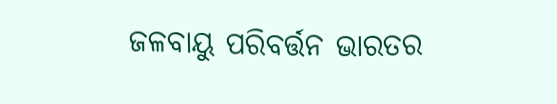ଜଳବାୟୁ ପରିବର୍ତ୍ତନ ଭାରତର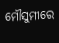ମୌସୁମୀରେ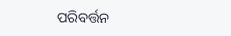ପରିବର୍ତ୍ତନ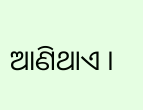ଆଣିଥାଏ ।